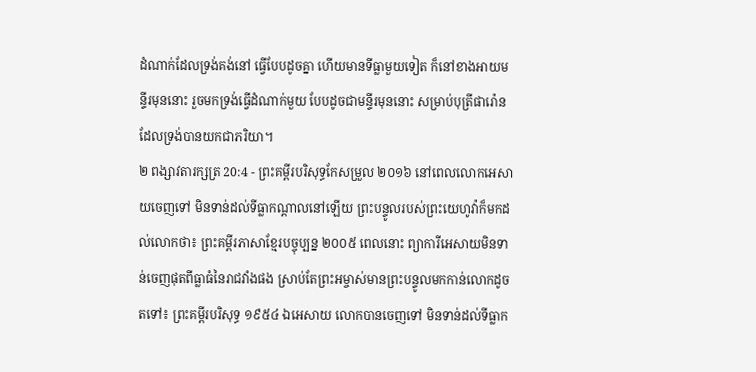ដំណាក់ដែលទ្រង់គង់នៅ ធ្វើបែបដូចគ្នា ហើយមានទីធ្លាមួយទៀត ក៏នៅខាងអាយមន្ទីរមុននោះ រួចមកទ្រង់ធ្វើដំណាក់មួយ បែបដូចជាមន្ទីរមុននោះ សម្រាប់បុត្រីផារ៉ោន ដែលទ្រង់បានយកជាភរិយា។
២ ពង្សាវតារក្សត្រ 20:4 - ព្រះគម្ពីរបរិសុទ្ធកែសម្រួល ២០១៦ នៅពេលលោកអេសាយចេញទៅ មិនទាន់ដល់ទីធ្លាកណ្ដាលនៅឡើយ ព្រះបន្ទូលរបស់ព្រះយេហូវ៉ាក៏មកដល់លោកថា៖ ព្រះគម្ពីរភាសាខ្មែរបច្ចុប្បន្ន ២០០៥ ពេលនោះ ព្យាការីអេសាយមិនទាន់ចេញផុតពីធ្លាធំនៃរាជវាំងផង ស្រាប់តែព្រះអម្ចាស់មានព្រះបន្ទូលមកកាន់លោកដូចតទៅ៖ ព្រះគម្ពីរបរិសុទ្ធ ១៩៥៤ ឯអេសាយ លោកបានចេញទៅ មិនទាន់ដល់ទីធ្លាក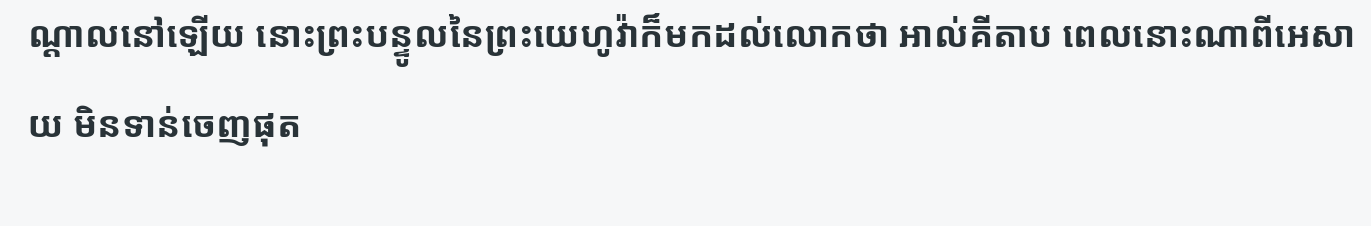ណ្តាលនៅឡើយ នោះព្រះបន្ទូលនៃព្រះយេហូវ៉ាក៏មកដល់លោកថា អាល់គីតាប ពេលនោះណាពីអេសាយ មិនទាន់ចេញផុត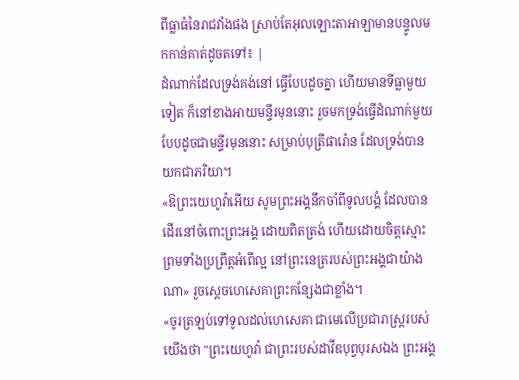ពីធ្លាធំនៃរាជវាំងផង ស្រាប់តែអុលឡោះតាអាឡាមានបន្ទូលមកកាន់គាត់ដូចតទៅ៖ |
ដំណាក់ដែលទ្រង់គង់នៅ ធ្វើបែបដូចគ្នា ហើយមានទីធ្លាមួយទៀត ក៏នៅខាងអាយមន្ទីរមុននោះ រួចមកទ្រង់ធ្វើដំណាក់មួយ បែបដូចជាមន្ទីរមុននោះ សម្រាប់បុត្រីផារ៉ោន ដែលទ្រង់បានយកជាភរិយា។
«ឱព្រះយេហូវ៉ាអើយ សូមព្រះអង្គនឹកចាំពីទូលបង្គំ ដែលបានដើរនៅចំពោះព្រះអង្គ ដោយពិតត្រង់ ហើយដោយចិត្តស្មោះ ព្រមទាំងប្រព្រឹត្តអំពើល្អ នៅព្រះនេត្ររបស់ព្រះអង្គជាយ៉ាងណា» រួចស្ដេចហេសេគាព្រះកន្សែងជាខ្លាំង។
«ចូរត្រឡប់ទៅទូលដល់ហេសេគា ជាមេលើប្រជារាស្ត្ររបស់យើងថា "ព្រះយេហូវ៉ា ជាព្រះរបស់ដាវីឌបុព្វបុរសឯង ព្រះអង្គ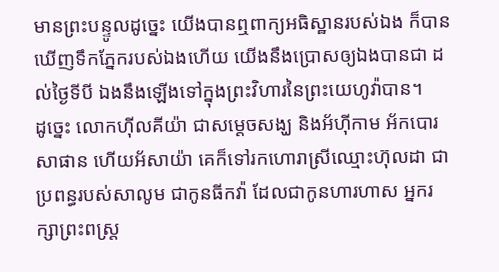មានព្រះបន្ទូលដូច្នេះ យើងបានឮពាក្យអធិស្ឋានរបស់ឯង ក៏បានឃើញទឹកភ្នែករបស់ឯងហើយ យើងនឹងប្រោសឲ្យឯងបានជា ដល់ថ្ងៃទីបី ឯងនឹងឡើងទៅក្នុងព្រះវិហារនៃព្រះយេហូវ៉ាបាន។
ដូច្នេះ លោកហ៊ីលគីយ៉ា ជាសម្ដេចសង្ឃ និងអ័ហ៊ីកាម អ័កបោរ សាផាន ហើយអ័សាយ៉ា គេក៏ទៅរកហោរាស្រីឈ្មោះហ៊ុលដា ជាប្រពន្ធរបស់សាលូម ជាកូនធីកវ៉ា ដែលជាកូនហារហាស អ្នករក្សាព្រះពស្ត្រ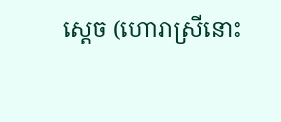ស្តេច (ហោរាស្រីនោះ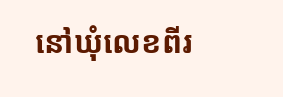នៅឃុំលេខពីរ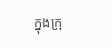ក្នុងក្រុ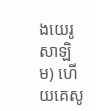ងយេរូសាឡិម) ហើយគេសូ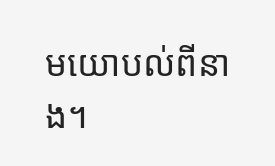មយោបល់ពីនាង។